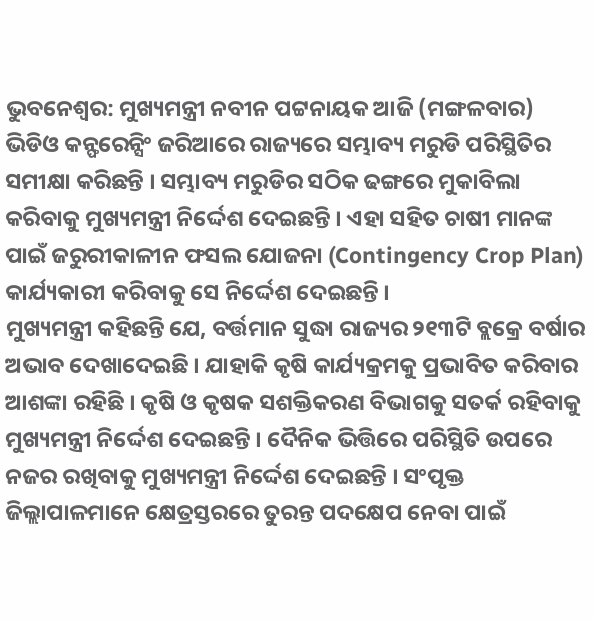ଭୁବନେଶ୍ବର: ମୁଖ୍ୟମନ୍ତ୍ରୀ ନବୀନ ପଟ୍ଟନାୟକ ଆଜି (ମଙ୍ଗଳବାର) ଭିଡିଓ କନ୍ଫରେନ୍ସିଂ ଜରିଆରେ ରାଜ୍ୟରେ ସମ୍ଭାବ୍ୟ ମରୁଡି ପରିସ୍ଥିତିର ସମୀକ୍ଷା କରିଛନ୍ତି । ସମ୍ଭାବ୍ୟ ମରୁଡିର ସଠିକ ଢଙ୍ଗରେ ମୁକାବିଲା କରିବାକୁ ମୁଖ୍ୟମନ୍ତ୍ରୀ ନିର୍ଦ୍ଦେଶ ଦେଇଛନ୍ତି । ଏହା ସହିତ ଚାଷୀ ମାନଙ୍କ ପାଇଁ ଜରୁରୀକାଳୀନ ଫସଲ ଯୋଜନା (Contingency Crop Plan) କାର୍ଯ୍ୟକାରୀ କରିବାକୁ ସେ ନିର୍ଦ୍ଦେଶ ଦେଇଛନ୍ତି ।
ମୁଖ୍ୟମନ୍ତ୍ରୀ କହିଛନ୍ତି ଯେ, ବର୍ତ୍ତମାନ ସୁଦ୍ଧା ରାଜ୍ୟର ୨୧୩ଟି ବ୍ଲକ୍ରେ ବର୍ଷାର ଅଭାବ ଦେଖାଦେଇଛି । ଯାହାକି କୃଷି କାର୍ଯ୍ୟକ୍ରମକୁ ପ୍ରଭାବିତ କରିବାର ଆଶଙ୍କା ରହିଛି । କୃଷି ଓ କୃଷକ ସଶକ୍ତିକରଣ ବିଭାଗକୁ ସତର୍କ ରହିବାକୁ ମୁଖ୍ୟମନ୍ତ୍ରୀ ନିର୍ଦ୍ଦେଶ ଦେଇଛନ୍ତି । ଦୈନିକ ଭିତ୍ତିରେ ପରିସ୍ଥିତି ଉପରେ ନଜର ରଖିବାକୁ ମୁଖ୍ୟମନ୍ତ୍ରୀ ନିର୍ଦ୍ଦେଶ ଦେଇଛନ୍ତି । ସଂପୃକ୍ତ ଜିଲ୍ଲାପାଳମାନେ କ୍ଷେତ୍ରସ୍ତରରେ ତୁରନ୍ତ ପଦକ୍ଷେପ ନେବା ପାଇଁ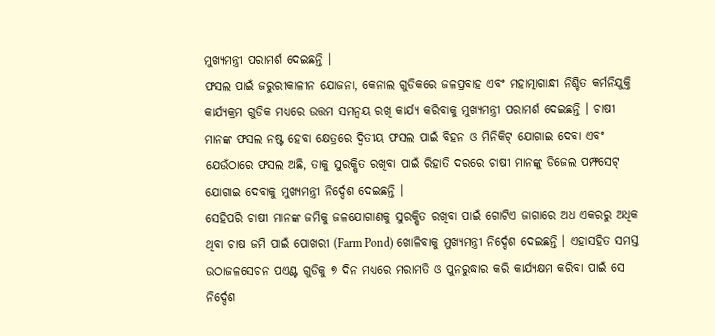ମୁଖ୍ୟମନ୍ତ୍ରୀ ପରାମର୍ଶ ଦେଇଛନ୍ତି ।
ଫସଲ ପାଇଁ ଜରୁରୀକାଳୀନ ଯୋଜନା, କେନାଲ ଗୁଡିକରେ ଜଳପ୍ରବାହ ଏବଂ ମହାତ୍ମାଗାନ୍ଧୀ ନିଶ୍ଚିତ କର୍ମନିଯୁକ୍ତି କାର୍ଯ୍ୟକ୍ରମ ଗୁଡିକ ମଧ୍ୟରେ ଉତ୍ତମ ସମନ୍ବୟ ରଖି କାର୍ଯ୍ୟ କରିବାକୁ ମୁଖ୍ୟମନ୍ତ୍ରୀ ପରାମର୍ଶ ଦେଇଛନ୍ତି । ଚାଷୀ ମାନଙ୍କ ଫସଲ ନଷ୍ଟ ହେବା କ୍ଷେତ୍ରରେ ଦ୍ବିତୀୟ ଫସଲ ପାଇଁ ବିହନ ଓ ମିନିକିଟ୍ ଯୋଗାଇ ଦେବା ଏବଂ ଯେଉଁଠାରେ ଫସଲ ଅଛି, ତାକୁ ସୁରକ୍ଷିତ ରଖିବା ପାଇଁ ରିହାତି ଦରରେ ଚାଷୀ ମାନଙ୍କୁ ଡିଜେଲ ପମ୍ଫସେଟ୍ ଯୋଗାଇ ଦେବାକୁ ମୁଖ୍ୟମନ୍ତ୍ରୀ ନିର୍ଦ୍ଦେଶ ଦେଇଛନ୍ତି ।
ସେହିପରି ଚାଷୀ ମାନଙ୍କ ଜମିକୁ ଜଳଯୋଗାଣକୁ ସୁରକ୍ଷିତ ରଖିବା ପାଇଁ ଗୋଟିଏ ଜାଗାରେ ଅଧ ଏକରରୁ ଅଧିକ ଥିବା ଚାଷ ଜମି ପାଇଁ ପୋଖରୀ (Farm Pond) ଖୋଳିବାକୁ ମୁଖ୍ୟମନ୍ତ୍ରୀ ନିର୍ଦ୍ଦେଶ ଦେଇଛନ୍ତି । ଏହାସହିତ ସମସ୍ତ ଉଠାଜଳସେଚନ ପଏଣ୍ଟ ଗୁଡିକୁ ୭ ଦିନ ମଧ୍ୟରେ ମରାମତି ଓ ପୁନରୁଦ୍ଧାର କରି କାର୍ଯ୍ୟକ୍ଷମ କରିବା ପାଇଁ ସେ ନିର୍ଦ୍ଦେଶ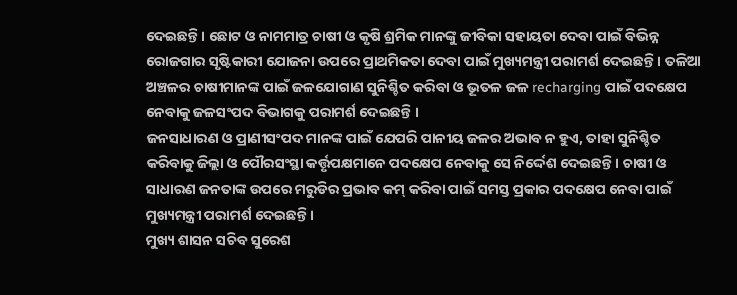ଦେଇଛନ୍ତି । ଛୋଟ ଓ ନାମମାତ୍ର ଚାଷୀ ଓ କୃଷି ଶ୍ରମିକ ମାନଙ୍କୁ ଜୀବିକା ସହାୟତା ଦେବା ପାଇଁ ବିଭିନ୍ନ ରୋଜଗାର ସୃଷ୍ଟିକାରୀ ଯୋଜନା ଉପରେ ପ୍ରାଥମିକତା ଦେବା ପାଇଁ ମୁଖ୍ୟମନ୍ତ୍ରୀ ପରାମର୍ଶ ଦେଇଛନ୍ତି । ତଳିଆ ଅଞ୍ଚଳର ଚାଷୀମାନଙ୍କ ପାଇଁ ଜଳଯୋଗାଣ ସୁନିଶ୍ଚିତ କରିବା ଓ ଭୂତଳ ଜଳ recharging ପାଇଁ ପଦକ୍ଷେପ ନେବାକୁ ଜଳସଂପଦ ବିଭାଗକୁ ପରାମର୍ଶ ଦେଇଛନ୍ତି ।
ଜନସାଧାରଣ ଓ ପ୍ରାଣୀସଂପଦ ମାନଙ୍କ ପାଇଁ ଯେପରି ପାନୀୟ ଜଳର ଅଭାବ ନ ହୁଏ, ତାହା ସୁନିଶ୍ଚିତ କରିବାକୁ ଜିଲ୍ଲା ଓ ପୌରସଂସ୍ଥା କର୍ତ୍ତୃପକ୍ଷମାନେ ପଦକ୍ଷେପ ନେବାକୁ ସେ ନିର୍ଦ୍ଦେଶ ଦେଇଛନ୍ତି। ଚାଷୀ ଓ ସାଧାରଣ ଜନତାଙ୍କ ଉପରେ ମରୁଡିର ପ୍ରଭାବ କମ୍ କରିବା ପାଇଁ ସମସ୍ତ ପ୍ରକାର ପଦକ୍ଷେପ ନେବା ପାଇଁ ମୁଖ୍ୟମନ୍ତ୍ରୀ ପରାମର୍ଶ ଦେଇଛନ୍ତି ।
ମୁଖ୍ୟ ଶାସନ ସଚିବ ସୁରେଶ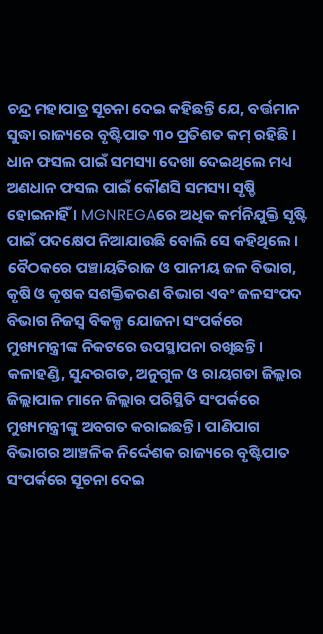ଚନ୍ଦ୍ର ମହାପାତ୍ର ସୂଚନା ଦେଇ କହିଛନ୍ତି ଯେ, ବର୍ତ୍ତମାନ ସୁଦ୍ଧା ରାଜ୍ୟରେ ବୃଷ୍ଟିପାତ ୩୦ ପ୍ରତିଶତ କମ୍ ରହିଛି । ଧାନ ଫସଲ ପାଇଁ ସମସ୍ୟା ଦେଖା ଦେଇଥିଲେ ମଧ୍ୟ ଅଣଧାନ ଫସଲ ପାଇଁ କୌଣସି ସମସ୍ୟା ସୃଷ୍ଡି ହୋଇନାହିଁ । MGNREGAରେ ଅଧିକ କର୍ମନିଯୁକ୍ତି ସୃଷ୍ଟି ପାଇଁ ପଦକ୍ଷେପ ନିଆଯାଉଛି ବୋଲି ସେ କହିଥିଲେ । ବୈଠକରେ ପଞ୍ଚାୟତିରାଜ ଓ ପାନୀୟ ଜଳ ବିଭାଗ, କୃଷି ଓ କୃଷକ ସଶକ୍ତିକରଣ ବିଭାଗ ଏବଂ ଜଳସଂପଦ ବିଭାଗ ନିଜସ୍ବ ବିକଳ୍ପ ଯୋଜନା ସଂପର୍କରେ ମୁଖ୍ୟମନ୍ତ୍ରୀଙ୍କ ନିକଟରେ ଉପସ୍ଥାପନା ରଖିଛନ୍ତି ।
କଳାହଣ୍ଡି, ସୁନ୍ଦରଗଡ, ଅନୁଗୁଳ ଓ ରାୟଗଡା ଜିଲ୍ଲାର ଜିଲ୍ଲାପାଳ ମାନେ ଜିଲ୍ଲାର ପରିସ୍ଥିତି ସଂପର୍କରେ ମୁଖ୍ୟମନ୍ତ୍ରୀଙ୍କୁ ଅବଗତ କରାଇଛନ୍ତି । ପାଣିପାଗ ବିଭାଗର ଆଞ୍ଚଳିକ ନିର୍ଦ୍ଦେଶକ ରାଜ୍ୟରେ ବୃଷ୍ଟିପାତ ସଂପର୍କରେ ସୂଚନା ଦେଇ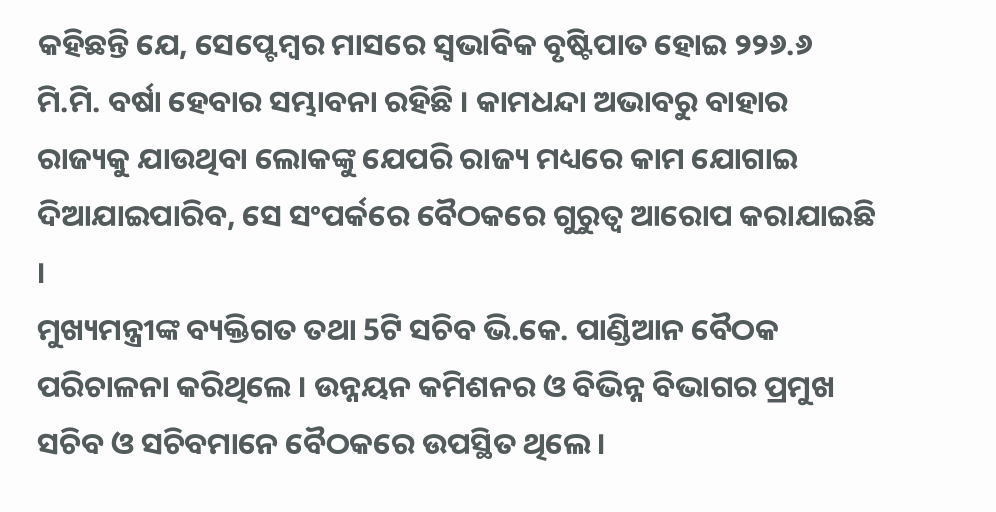କହିଛନ୍ତି ଯେ, ସେପ୍ଟେମ୍ବର ମାସରେ ସ୍ବଭାବିକ ବୃଷ୍ଟିପାତ ହୋଇ ୨୨୬.୬ ମି.ମି. ବର୍ଷା ହେବାର ସମ୍ଭାବନା ରହିଛି । କାମଧନ୍ଦା ଅଭାବରୁ ବାହାର ରାଜ୍ୟକୁ ଯାଉଥିବା ଲୋକଙ୍କୁ ଯେପରି ରାଜ୍ୟ ମଧ୍ୟରେ କାମ ଯୋଗାଇ ଦିଆଯାଇପାରିବ, ସେ ସଂପର୍କରେ ବୈଠକରେ ଗୁରୁତ୍ବ ଆରୋପ କରାଯାଇଛି ।
ମୁଖ୍ୟମନ୍ତ୍ରୀଙ୍କ ବ୍ୟକ୍ତିଗତ ତଥା 5ଟି ସଚିବ ଭି.କେ. ପାଣ୍ଡିଆନ ବୈଠକ ପରିଚାଳନା କରିଥିଲେ । ଉନ୍ନୟନ କମିଶନର ଓ ବିଭିନ୍ନ ବିଭାଗର ପ୍ରମୁଖ ସଚିବ ଓ ସଚିବମାନେ ବୈଠକରେ ଉପସ୍ଥିତ ଥିଲେ ।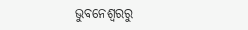ଭୁବନେଶ୍ବରରୁ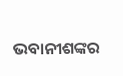ଭବାନୀଶଙ୍କର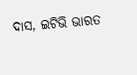ଦାସ, ଇଟିଭି ଭାରତ